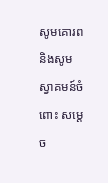សូមគោរព និងសូមស្វាគមន៍ចំពោះ សម្តេច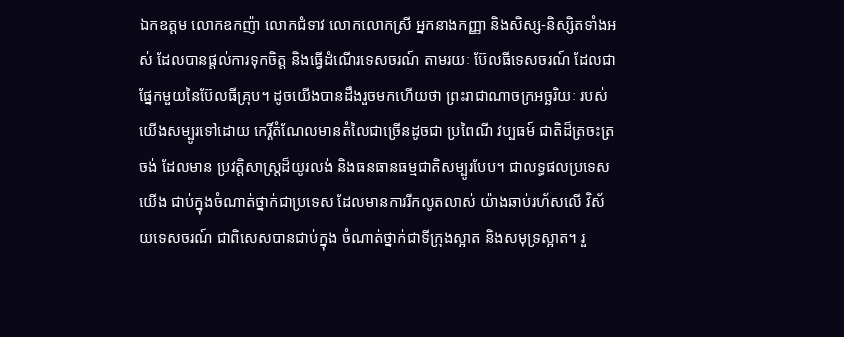ឯកឧត្តម លោកឧកញ៉ា លោកជំទាវ លោកលោកស្រី អ្នកនាងកញ្ញា និងសិស្ស-និស្សិតទាំងអស់ ដែលបានផ្តល់ការទុកចិត្ត និងធ្វើដំណើរទេសចរណ៍ តាមរយៈ ប៊ែលធីទេសចរណ៍ ដែលជាផ្នែកមួយនៃប៊ែលធីគ្រុប។ ដូចយើងបានដឹងរួចមកហើយថា ព្រះរាជាណាចក្រអច្ឆរិយៈ របស់យើងសម្បូរទៅដោយ កេរ្តិ៍តំណែលមានតំលៃជាច្រើនដូចជា ប្រពៃណី វប្បធម៍ ជាតិដ៏ត្រចះត្រចង់ ដែលមាន ប្រវត្តិសាស្រ្តដ៏យូរលង់ និងធនធានធម្មជាតិសម្បូរបែប។ ជាលទ្ធផលប្រទេសយើង ជាប់ក្នុងចំណាត់ថ្នាក់ជាប្រទេស ដែលមានការរីកលូតលាស់ យ៉ាងឆាប់រហ័សលើ វិស័យទេសចរណ៍ ជាពិសេសបានជាប់ក្នុង ចំណាត់ថ្នាក់ជាទីក្រុងស្អាត និងសមុទ្រស្អាត។ រួ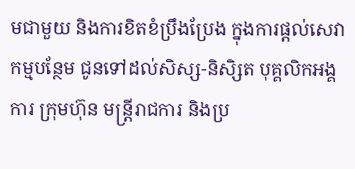មជាមួយ និងការខិតខំប្រឹងប្រែង ក្នុងការផ្តល់សេវាកម្មបន្ថែម ជូនទៅដល់សិស្ស-និសិ្សត បុគ្គលិកអង្គការ ក្រុមហ៊ុន មន្រ្តីរាជការ និងប្រ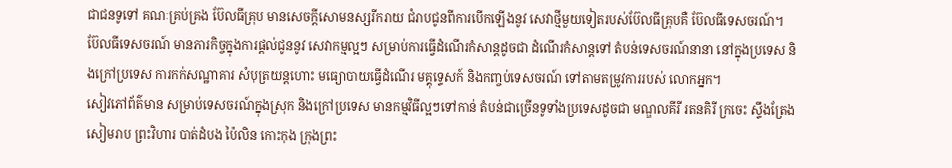ជាជនទូទៅ គណៈគ្រប់គ្រង ប៊ែលធីគ្រុប មានសេចក្តីសោមនស្សរីករាយ ជំរាបជូនពីការបើកឡើងនូវ សេវាថ្មីមួយទៀតរបស់ប៊ែលធីគ្រុបគឺ ប៊ែលធីទេសចរណ៍។
ប៊ែលធីទេសចរណ៍ មានភារកិច្ចក្នុងការផ្តល់ជូននូវ សេវាកម្មល្អៗ សម្រាប់ការធ្វើដំណើរកំសាន្តដូចជា ដំណើរកំសាន្តទៅ តំបន់ទេសចរណ៍នានា នៅក្នុងប្រទេស និងក្រៅប្រទេស ការកក់សណ្ឋាគារ សំបុត្រយន្តហោះ មធ្យោបាយធ្វើដំណើរ មគ្គុទេ្ទសក៍ និងកពា្ចប់ទេសចរណ៍ ទៅតាមតម្រូវការរបស់ លោកអ្នក។
សៀវភៅព័ត៌មាន សម្រាប់ទេសចរណ៍ក្នុងស្រុក និងក្រៅប្រទេស មានកម្មវិធីល្អៗទៅកាន់ តំបន់ជាច្រើនទូទាំងប្រទេសដូចជា មណ្ឌលគីរី រតនគិរី ក្រចេះ ស្ទឹងត្រែង សៀមរាប ព្រះវិហារ បាត់ដំបង ប៉ៃលិន កោះកុង ក្រុងព្រះ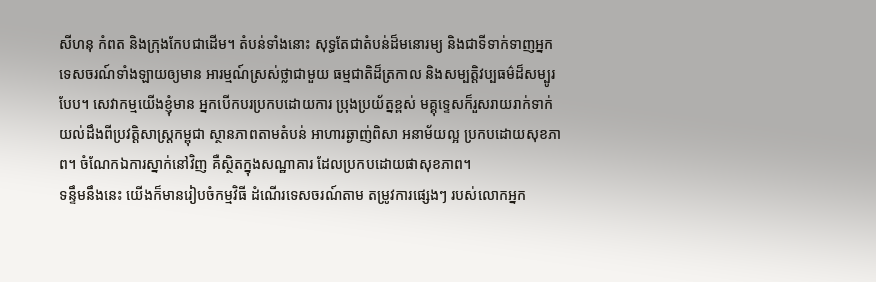សីហនុ កំពត និងក្រុងកែបជាដើម។ តំបន់ទាំងនោះ សុទ្ធតែជាតំបន់ដ៏មនោរម្យ និងជាទីទាក់ទាញអ្នកទេសចរណ៍ទាំងឡាយឲ្យមាន អារម្មណ៍ស្រស់ថ្លាជាមួយ ធម្មជាតិដ៏ត្រកាល និងសម្បត្តិវប្បធម៌ដ៏សម្បូរបែប។ សេវាកម្មយើងខ្ញុំមាន អ្នកបើកបរប្រកបដោយការ ប្រុងប្រយ័ត្នខ្ពស់ មគ្គុទ្ទេសក៏រួសរាយរាក់ទាក់ យល់ដឹងពីប្រវត្តិសាស្រ្តកម្ពុជា ស្ថានភាពតាមតំបន់ អាហារឆ្ងាញ់ពិសា អនាម័យល្អ ប្រកបដោយសុខភាព។ ចំណែកឯការស្នាក់នៅវិញ គឺស្ថិតក្នុងសណ្ឋាគារ ដែលប្រកបដោយផាសុខភាព។
ទន្ទឹមនឹងនេះ យើងក៏មានរៀបចំកម្មវិធី ដំណើរទេសចរណ៍តាម តម្រូវការផ្សេងៗ របស់លោកអ្នក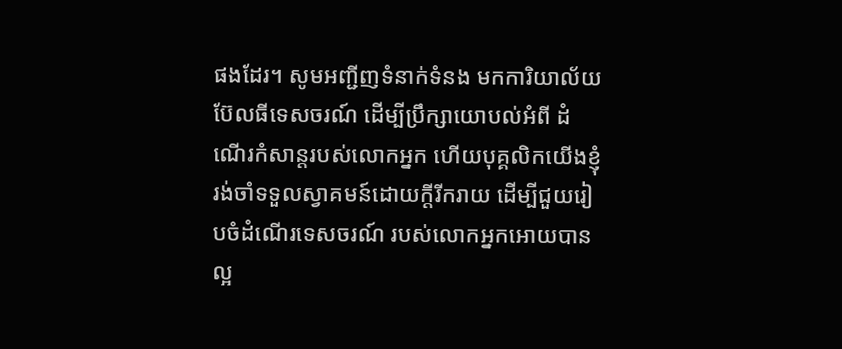ផងដែរ។ សូមអញ្ជីញទំនាក់ទំនង មកការិយាល័យ ប៊ែលធីទេសចរណ៍ ដើម្បីប្រឹក្សាយោបល់អំពី ដំណើរកំសាន្តរបស់លោកអ្នក ហើយបុគ្គលិកយើងខ្ញុំ រង់ចាំទទួលស្វាគមន៍ដោយក្តីរីករាយ ដើម្បីជួយរៀបចំដំណើរទេសចរណ៍ របស់លោកអ្នកអោយបានល្អ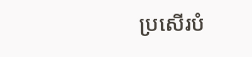ប្រសើរបំ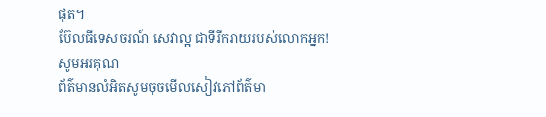ផុត។
ប៊ែលធីទេសចរណ៍ សេវាល្អ ជាទីរីករាយរបស់លោកអ្នក!
សូមអរគុណ
ព័ត៌មានលំអិតសូមចុចមើលសៀវភៅព័ត៌មា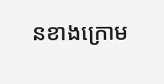នខាងក្រោម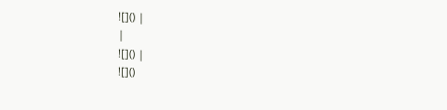![]() |
|
![]() |
![]()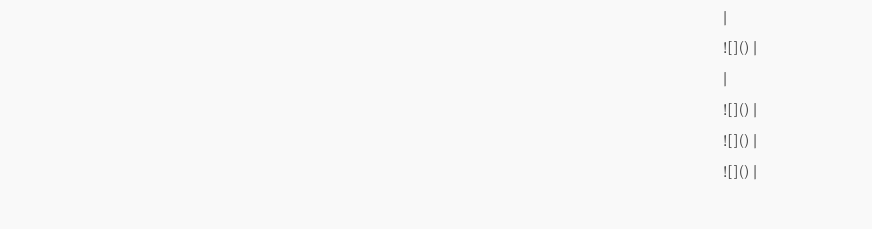|
![]() |
|
![]() |
![]() |
![]() |